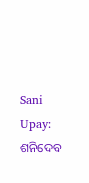Sani Upay: ଶନିଦେବ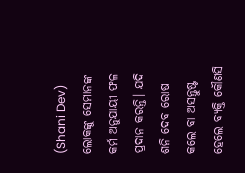(Shani Dev) ଲୋକଙ୍କୁ ସେମାନଙ୍କ କର୍ମ ଅନୁଯାୟୀ ଫଳ ପ୍ରଦାନ କରନ୍ତି। ଯଦି ଶନି ଦେବ ରୋଷ କଲେ ବା ଅସନ୍ତୁଷ୍ଟ ହେଲେ ବ୍ୟକ୍ତି କୌଣସି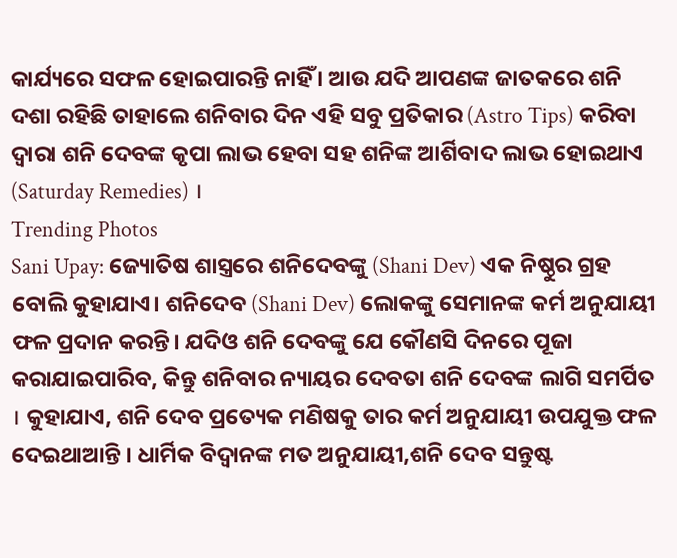କାର୍ଯ୍ୟରେ ସଫଳ ହୋଇପାରନ୍ତି ନାହିଁ । ଆଉ ଯଦି ଆପଣଙ୍କ ଜାତକରେ ଶନି ଦଶା ରହିଛି ତାହାଲେ ଶନିବାର ଦିନ ଏହି ସବୁ ପ୍ରତିକାର (Astro Tips) କରିବା ଦ୍ବାରା ଶନି ଦେବଙ୍କ କୃପା ଲାଭ ହେବା ସହ ଶନିଙ୍କ ଆର୍ଶିବାଦ ଲାଭ ହୋଇଥାଏ (Saturday Remedies) ।
Trending Photos
Sani Upay: ଜ୍ୟୋତିଷ ଶାସ୍ତ୍ରରେ ଶନିଦେବଙ୍କୁ (Shani Dev) ଏକ ନିଷ୍ଠୁର ଗ୍ରହ ବୋଲି କୁହାଯାଏ। ଶନିଦେବ (Shani Dev) ଲୋକଙ୍କୁ ସେମାନଙ୍କ କର୍ମ ଅନୁଯାୟୀ ଫଳ ପ୍ରଦାନ କରନ୍ତି। ଯଦିଓ ଶନି ଦେବଙ୍କୁ ଯେ କୌଣସି ଦିନରେ ପୂଜା କରାଯାଇପାରିବ, କିନ୍ତୁ ଶନିବାର ନ୍ୟାୟର ଦେବତା ଶନି ଦେବଙ୍କ ଲାଗି ସମର୍ପିତ । କୁହାଯାଏ, ଶନି ଦେବ ପ୍ରତ୍ୟେକ ମଣିଷକୁ ତାର କର୍ମ ଅନୁଯାୟୀ ଉପଯୁକ୍ତ ଫଳ ଦେଇଥାଆନ୍ତି । ଧାର୍ମିକ ବିଦ୍ବାନଙ୍କ ମତ ଅନୁଯାୟୀ,ଶନି ଦେବ ସନ୍ତୁଷ୍ଟ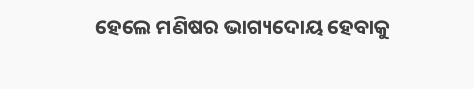ହେଲେ ମଣିଷର ଭାଗ୍ୟଦୋୟ ହେବାକୁ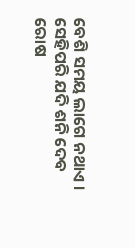ବେଶି ସମୟ ଲାଗେ ନଥାଏ । ସେହିପରି ଯଦି ଶନି ଦେବ ରୋଷ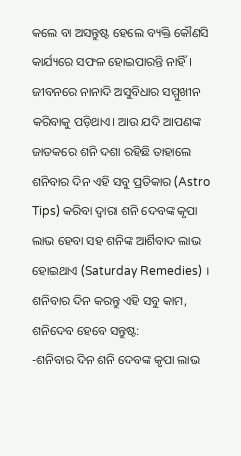କଲେ ବା ଅସନ୍ତୁଷ୍ଟ ହେଲେ ବ୍ୟକ୍ତି କୌଣସି କାର୍ଯ୍ୟରେ ସଫଳ ହୋଇପାରନ୍ତି ନାହିଁ । ଜୀବନରେ ନାନାଦି ଅସୁବିଧାର ସମ୍ମୁଖୀନ କରିବାକୁ ପଡ଼ିଥାଏ। ଆଉ ଯଦି ଆପଣଙ୍କ ଜାତକରେ ଶନି ଦଶା ରହିଛି ତାହାଲେ ଶନିବାର ଦିନ ଏହି ସବୁ ପ୍ରତିକାର (Astro Tips) କରିବା ଦ୍ବାରା ଶନି ଦେବଙ୍କ କୃପା ଲାଭ ହେବା ସହ ଶନିଙ୍କ ଆର୍ଶିବାଦ ଲାଭ ହୋଇଥାଏ (Saturday Remedies) ।
ଶନିବାର ଦିନ କରନ୍ତୁ ଏହି ସବୁ କାମ, ଶନିଦେବ ହେବେ ସନ୍ତୁଷ୍ଟ:
-ଶନିବାର ଦିନ ଶନି ଦେବଙ୍କ କୃପା ଲାଭ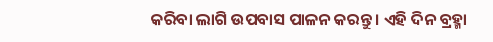କରିବା ଲାଗି ଉପବାସ ପାଳନ କରନ୍ତୁ । ଏହି ଦିନ ବ୍ରହ୍ମା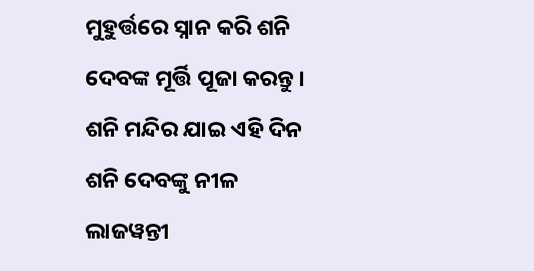ମୁହୁର୍ତ୍ତରେ ସ୍ନାନ କରି ଶନି ଦେବଙ୍କ ମୂର୍ତ୍ତି ପୂଜା କରନ୍ତୁ । ଶନି ମନ୍ଦିର ଯାଇ ଏହି ଦିନ ଶନି ଦେବଙ୍କୁ ନୀଳ ଲାଜୱନ୍ତୀ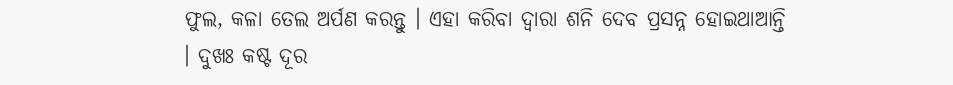ଫୁଲ, କଳା ତେଲ ଅର୍ପଣ କରନ୍ତୁ । ଏହା କରିବା ଦ୍ବାରା ଶନି ଦେବ ପ୍ରସନ୍ନ ହୋଇଥାଆନ୍ତି । ଦୁଖଃ କଷ୍ଟ ଦୂର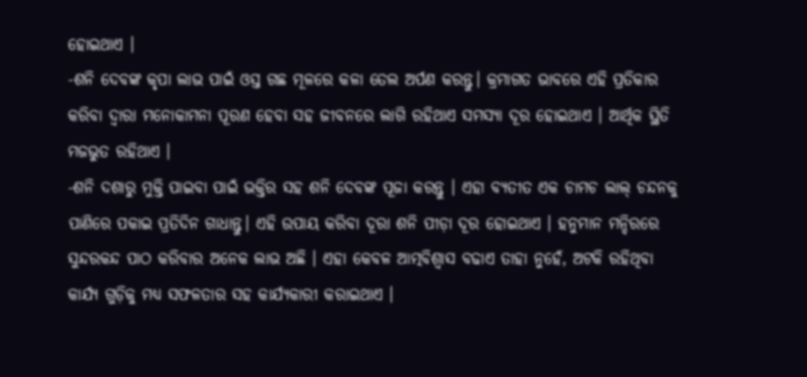ହୋଇଥାଏ ।
-ଶନି ଦେବଙ୍କ କୃପା ଲାଭ ପାଇଁ ଓସ୍ତ ଗଛ ମୂଳରେ କଳା ତେଲ ଅର୍ପଣ କରନ୍ତୁ। କ୍ରମାଗତ ଭାବରେ ଏହି ପ୍ରତିକାର କରିବା ଦ୍ୱାରା ମନୋକାମନା ପୂରଣ ହେବା ସହ ଜୀବନରେ ଲାଗି ରହିଥାଏ ସମସ୍ୟା ଦୂର ହୋଇଥାଏ । ଆର୍ଥିକ ସ୍ଥିତି ମଜଭୁତ ରହିଥାଏ ।
-ଶନି ଦଶାରୁ ମୁକ୍ତି ପାଇବା ପାଇଁ ଭକ୍ତିର ସହ ଶନି ଦେବଙ୍କ ପୂଜା କରନ୍ତୁ । ଏହା ବ୍ୟତୀତ ଏକ ଚାମଚ ଲାଲ୍ ଚନ୍ଦନକୁ ପାଣିରେ ପକାଇ ପ୍ରତିଦିନ ଗାଧାନ୍ତୁ। ଏହି ଉପାୟ କରିବା ଦୂରା ଶନି ପୀଡ଼ା ଦୂର ହୋଇଥାଏ । ହନୁମାନ ମନ୍ଦିରରେ ସୁନ୍ଦରକନ୍ଦ ପାଠ କରିବାର ଅନେକ ଲାଭ ଅଛି । ଏହା କେବଳ ଆତ୍ମବିଶ୍ୱାସ ବଢାଏ ତାହା ନୁହେଁ, ଅଟକି ରହିଥିବା କାର୍ଯ୍ୟ ଗୁଡ଼ିକୁ ମଧ୍ୟ ସଫଳତାର ସହ କାର୍ଯ୍ୟକାରୀ କରାଇଥାଏ ।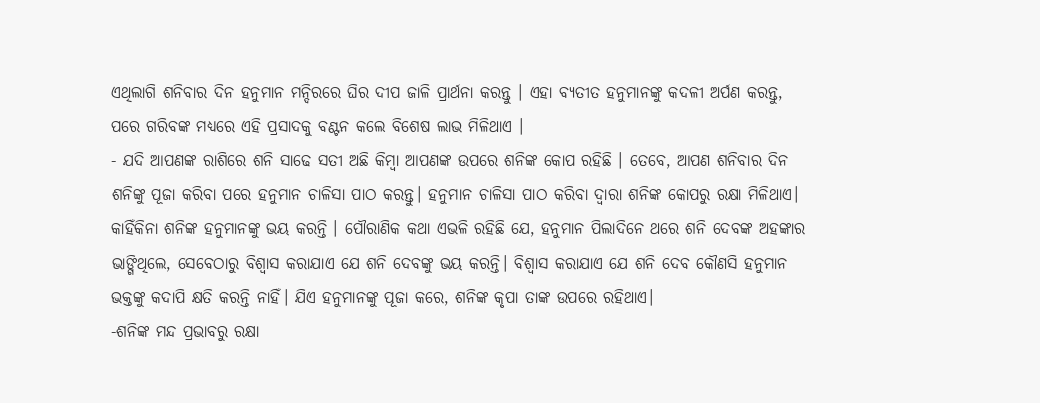ଏଥିଲାଗି ଶନିବାର ଦିନ ହନୁମାନ ମନ୍ଦିରରେ ଘିର ଦୀପ ଜାଳି ପ୍ରାର୍ଥନା କରନ୍ତୁ । ଏହା ବ୍ୟତୀତ ହନୁମାନଙ୍କୁ କଦଳୀ ଅର୍ପଣ କରନ୍ତୁ, ପରେ ଗରିବଙ୍କ ମଧ୍ୟରେ ଏହି ପ୍ରସାଦକୁ ବଣ୍ଟନ କଲେ ବିଶେଷ ଲାଭ ମିଳିଥାଏ ।
- ଯଦି ଆପଣଙ୍କ ରାଶିରେ ଶନି ସାଢେ ସତୀ ଅଛି କିମ୍ବା ଆପଣଙ୍କ ଉପରେ ଶନିଙ୍କ କୋପ ରହିଛି । ତେବେ, ଆପଣ ଶନିବାର ଦିନ ଶନିଙ୍କୁ ପୂଜା କରିବା ପରେ ହନୁମାନ ଚାଳିସା ପାଠ କରନ୍ତୁ। ହନୁମାନ ଚାଳିସା ପାଠ କରିବା ଦ୍ବାରା ଶନିଙ୍କ କୋପରୁ ରକ୍ଷା ମିଳିଥାଏ। କାହିଁକିନା ଶନିଙ୍କ ହନୁମାନଙ୍କୁ ଭୟ କରନ୍ତି । ପୌରାଣିକ କଥା ଏଭଳି ରହିଛି ଯେ, ହନୁମାନ ପିଲାଦିନେ ଥରେ ଶନି ଦେବଙ୍କ ଅହଙ୍କାର ଭାଙ୍ଗିଥିଲେ, ସେବେଠାରୁ ବିଶ୍ୱାସ କରାଯାଏ ଯେ ଶନି ଦେବଙ୍କୁ ଭୟ କରନ୍ତି। ବିଶ୍ୱାସ କରାଯାଏ ଯେ ଶନି ଦେବ କୌଣସି ହନୁମାନ ଭକ୍ତଙ୍କୁ କଦାପି କ୍ଷତି କରନ୍ତି ନାହିଁ। ଯିଏ ହନୁମାନଙ୍କୁ ପୂଜା କରେ, ଶନିଙ୍କ କୃପା ତାଙ୍କ ଉପରେ ରହିଥାଏ।
-ଶନିଙ୍କ ମନ୍ଦ ପ୍ରଭାବରୁ ରକ୍ଷା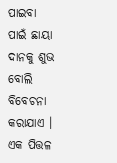ପାଇବା ପାଇଁ ଛାୟା ଦାନକୁ ଶୁଭ ବୋଲି ବିବେଚନା କରାଯାଏ । ଏକ ପିତ୍ତଳ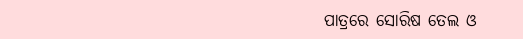ପାତ୍ରରେ ସୋରିଷ ତେଲ ଓ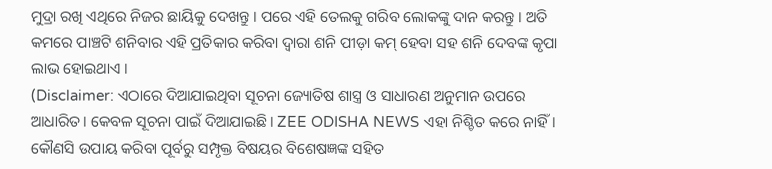ମୁଦ୍ରା ରଖି ଏଥିରେ ନିଜର ଛାୟିକୁ ଦେଖନ୍ତୁ । ପରେ ଏହି ତେଲକୁ ଗରିବ ଲୋକଙ୍କୁ ଦାନ କରନ୍ତୁ । ଅତି କମରେ ପାଞ୍ଚଟି ଶନିବାର ଏହି ପ୍ରତିକାର କରିବା ଦ୍ବାରା ଶନି ପୀଡ଼ା କମ୍ ହେବା ସହ ଶନି ଦେବଙ୍କ କୃପା ଲାଭ ହୋଇଥାଏ ।
(Disclaimer: ଏଠାରେ ଦିଆଯାଇଥିବା ସୂଚନା ଜ୍ୟୋତିଷ ଶାସ୍ତ୍ର ଓ ସାଧାରଣ ଅନୁମାନ ଉପରେ ଆଧାରିତ। କେବଳ ସୂଚନା ପାଇଁ ଦିଆଯାଇଛି। ZEE ODISHA NEWS ଏହା ନିଶ୍ଚିତ କରେ ନାହିଁ। କୌଣସି ଉପାୟ କରିବା ପୂର୍ବରୁ ସମ୍ପୃକ୍ତ ବିଷୟର ବିଶେଷଜ୍ଞଙ୍କ ସହିତ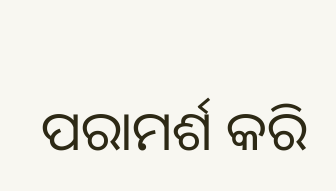ପରାମର୍ଶ କରି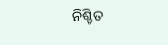ନିଶ୍ଚିତ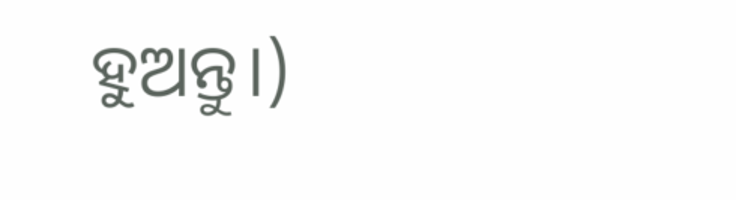ହୁଅନ୍ତୁ।)